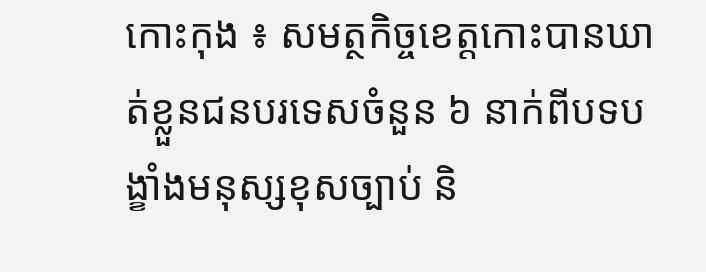កោះកុង ៖ សមត្ថកិច្ចខេត្តកោះបានឃាត់ខ្លួនជនបរទេសចំនួន ៦ នាក់ពីបទបង្ខាំងមនុស្សខុសច្បាប់ និ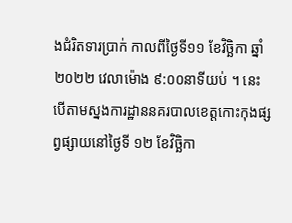ងជំរិតទារប្រាក់ កាលពីថ្ងៃទី១១ ខែវិច្ឆិកា ឆ្នាំ២០២២ វេលាម៉ោង ៩:០០នាទីយប់ ។ នេះបើតាមស្នងការដ្ឋាននគរបាលខេត្តកោះកុងផ្សព្វផ្សាយនៅថ្ងៃទី ១២ ខែវិច្ឆិកា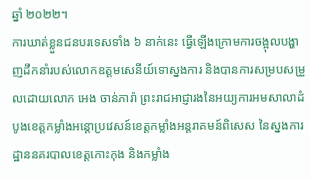ឆ្នាំ ២០២២។
ការឃាត់ខ្លួនជនបរទេសទាំង ៦ នាក់នេះ ធ្វើឡើងក្រោមការចង្អុលបង្ហាញដឹកនាំរបស់លោកឧត្ដមសេនីយ៍ទោស្នងការ និងបានការសម្របសម្រួលដោយលោក អេង ចាន់ភារ៉ា ព្រះរាជអាជ្ញារងនៃអយ្យការអមសាលាដំបូងខេត្តកម្លាំងអន្តោប្រវេសន៍ខេត្តកម្លាំងអន្តរាគមន៍ពិសេស នៃស្នងការដ្ឋាននគរបាលខេត្តកោះកុង និងកម្លាំង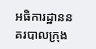អធិការដ្ឋាននគរបាលក្រុង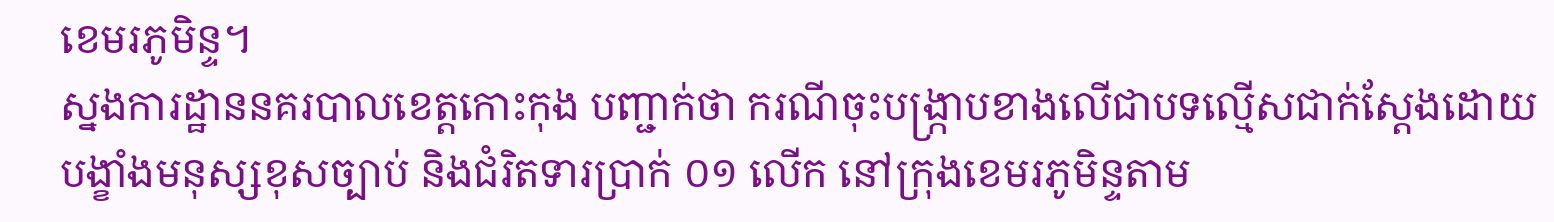ខេមរភូមិន្ទ។
ស្នងការដ្ឋាននគរបាលខេត្តកោះកុង បញ្ជាក់ថា ករណីចុះបង្ក្រាបខាងលើជាបទល្មើសជាក់ស្ដែងដោយបង្ខាំងមនុស្សខុសច្បាប់ និងជំរិតទារប្រាក់ ០១ លើក នៅក្រុងខេមរភូមិន្ទតាម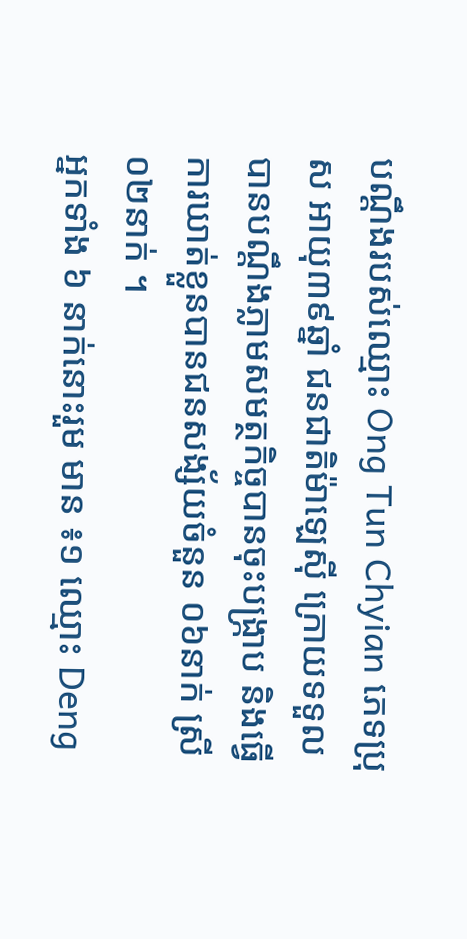បណ្តឹងរបស់ឈ្មោះ Ong Tun Chyian ភេទប្រុស អាយុ៣៩ឆ្នាំ ជនជាតិម៉ាឡេស៊ី ក្រោយទទួលបានបណ្តឹងភ្លាមសមត្ថកិច្ចបានចុះបង្ក្រាប និងធ្វើការឃាត់ខ្លួនបានជនសង្ស័យចំនួន ០៦នាក់ ស្រី ០២នាក់ ។
អ្នកទាំង ៦ នាក់នោះរួម មាន ៖១ ឈ្មោះ Deng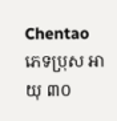Chentao ភេទប្រុស អាយុ ៣០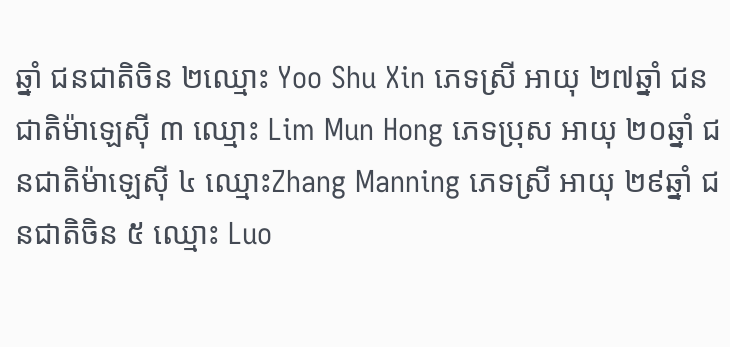ឆ្នាំ ជនជាតិចិន ២ឈ្មោះ Yoo Shu Xin ភេទស្រី អាយុ ២៧ឆ្នាំ ជនជាតិម៉ាឡេស៊ី ៣ ឈ្មោះ Lim Mun Hong ភេទប្រុស អាយុ ២០ឆ្នាំ ជនជាតិម៉ាឡេស៊ី ៤ ឈ្មោះZhang Manning ភេទស្រី អាយុ ២៩ឆ្នាំ ជនជាតិចិន ៥ ឈ្មោះ Luo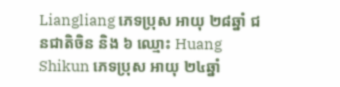Liangliang ភេទប្រុស អាយុ ២៨ឆ្នាំ ជនជាតិចិន និង ៦ ឈ្មោះ Huang Shikun ភេទប្រុស អាយុ ២៤ឆ្នាំ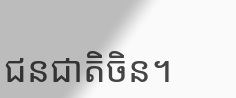ជនជាតិចិន។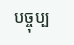បច្ចុប្ប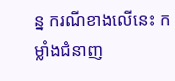ន្ន ករណីខាងលើនេះ កម្លាំងជំនាញ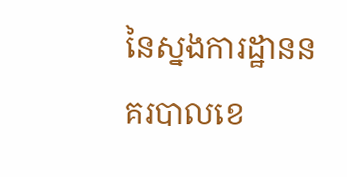នៃស្នងការដ្ឋាននគរបាលខេ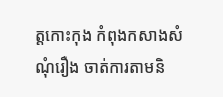ត្តកោះកុង កំពុងកសាងសំណុំរឿង ចាត់ការតាមនិ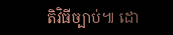តិវិធីច្បាប់៕ ដោ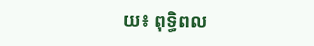យ៖ ពុទ្ធិពល